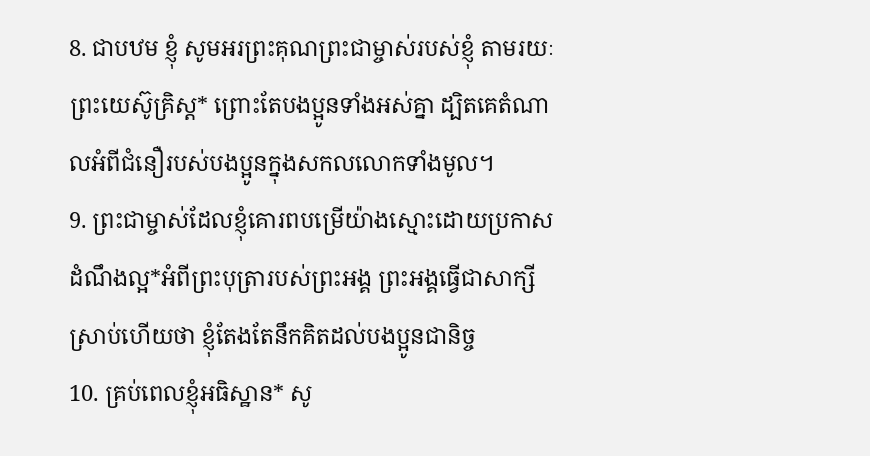8. ជាបឋម ខ្ញុំ សូមអរព្រះគុណព្រះជាម្ចាស់របស់ខ្ញុំ តាមរយៈព្រះយេស៊ូគ្រិស្ដ* ព្រោះតែបងប្អូនទាំងអស់គ្នា ដ្បិតគេតំណាលអំពីជំនឿរបស់បងប្អូនក្នុងសកលលោកទាំងមូល។
9. ព្រះជាម្ចាស់ដែលខ្ញុំគោរពបម្រើយ៉ាងស្មោះដោយប្រកាសដំណឹងល្អ*អំពីព្រះបុត្រារបស់ព្រះអង្គ ព្រះអង្គធ្វើជាសាក្សីស្រាប់ហើយថា ខ្ញុំតែងតែនឹកគិតដល់បងប្អូនជានិច្ច
10. គ្រប់ពេលខ្ញុំអធិស្ឋាន* សូ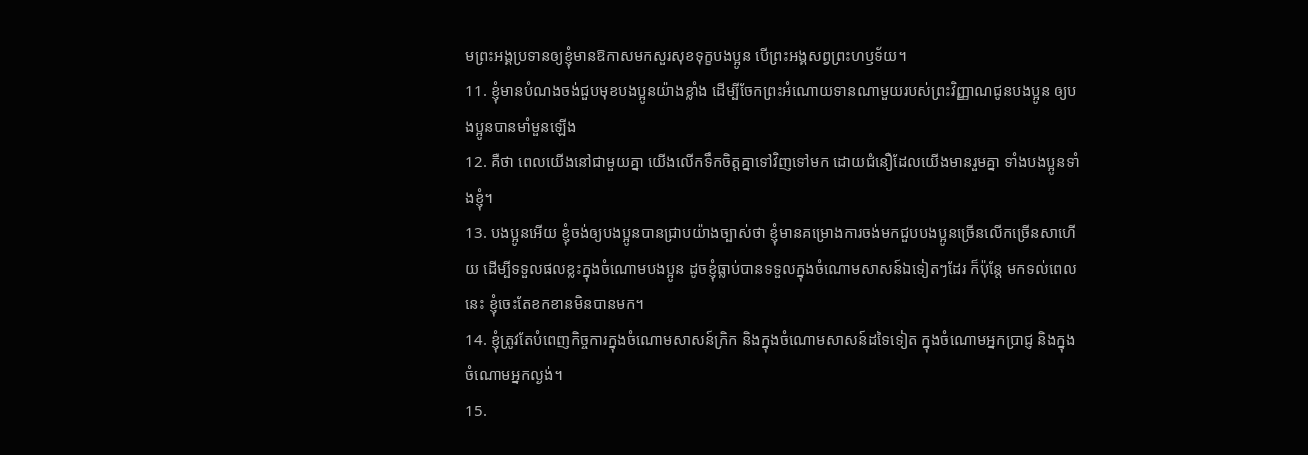មព្រះអង្គប្រទានឲ្យខ្ញុំមានឱកាសមកសួរសុខទុក្ខបងប្អូន បើព្រះអង្គសព្វព្រះហឫទ័យ។
11. ខ្ញុំមានបំណងចង់ជួបមុខបងប្អូនយ៉ាងខ្លាំង ដើម្បីចែកព្រះអំណោយទានណាមួយរបស់ព្រះវិញ្ញាណជូនបងប្អូន ឲ្យបងប្អូនបានមាំមួនឡើង
12. គឺថា ពេលយើងនៅជាមួយគ្នា យើងលើកទឹកចិត្តគ្នាទៅវិញទៅមក ដោយជំនឿដែលយើងមានរួមគ្នា ទាំងបងប្អូនទាំងខ្ញុំ។
13. បងប្អូនអើយ ខ្ញុំចង់ឲ្យបងប្អូនបានជ្រាបយ៉ាងច្បាស់ថា ខ្ញុំមានគម្រោងការចង់មកជួបបងប្អូនច្រើនលើកច្រើនសាហើយ ដើម្បីទទួលផលខ្លះក្នុងចំណោមបងប្អូន ដូចខ្ញុំធ្លាប់បានទទួលក្នុងចំណោមសាសន៍ឯទៀតៗដែរ ក៏ប៉ុន្តែ មកទល់ពេលនេះ ខ្ញុំចេះតែខកខានមិនបានមក។
14. ខ្ញុំត្រូវតែបំពេញកិច្ចការក្នុងចំណោមសាសន៍ក្រិក និងក្នុងចំណោមសាសន៍ដទៃទៀត ក្នុងចំណោមអ្នកប្រាជ្ញ និងក្នុងចំណោមអ្នកល្ងង់។
15.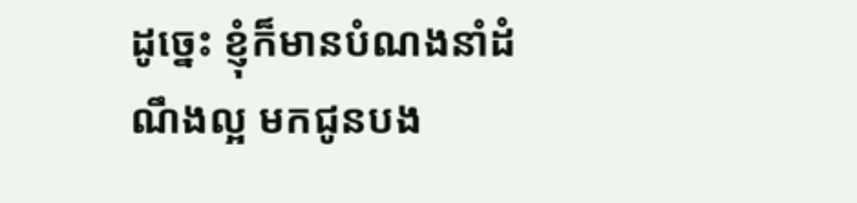ដូច្នេះ ខ្ញុំក៏មានបំណងនាំដំណឹងល្អ មកជូនបង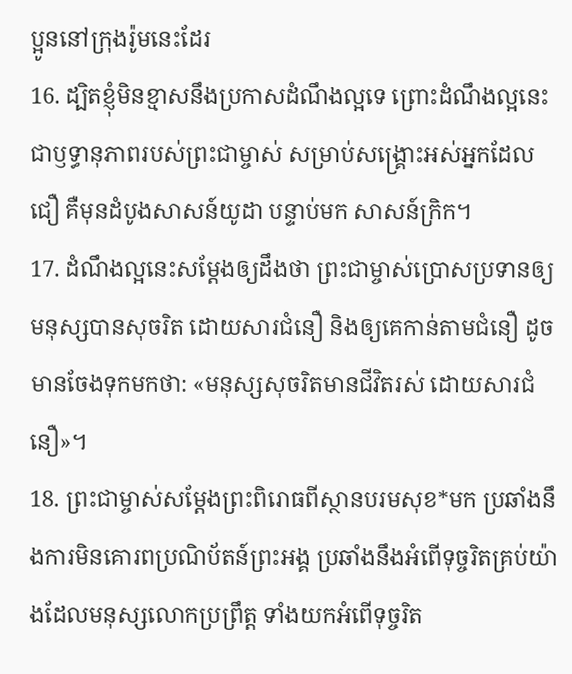ប្អូននៅក្រុងរ៉ូមនេះដែរ
16. ដ្បិតខ្ញុំមិនខ្មាសនឹងប្រកាសដំណឹងល្អទេ ព្រោះដំណឹងល្អនេះជាឫទ្ធានុភាពរបស់ព្រះជាម្ចាស់ សម្រាប់សង្គ្រោះអស់អ្នកដែលជឿ គឺមុនដំបូងសាសន៍យូដា បន្ទាប់មក សាសន៍ក្រិក។
17. ដំណឹងល្អនេះសម្តែងឲ្យដឹងថា ព្រះជាម្ចាស់ប្រោសប្រទានឲ្យមនុស្សបានសុចរិត ដោយសារជំនឿ និងឲ្យគេកាន់តាមជំនឿ ដូចមានចែងទុកមកថា: «មនុស្សសុចរិតមានជីវិតរស់ ដោយសារជំនឿ»។
18. ព្រះជាម្ចាស់សម្តែងព្រះពិរោធពីស្ថានបរមសុខ*មក ប្រឆាំងនឹងការមិនគោរពប្រណិប័តន៍ព្រះអង្គ ប្រឆាំងនឹងអំពើទុច្ចរិតគ្រប់យ៉ាងដែលមនុស្សលោកប្រព្រឹត្ត ទាំងយកអំពើទុច្ចរិត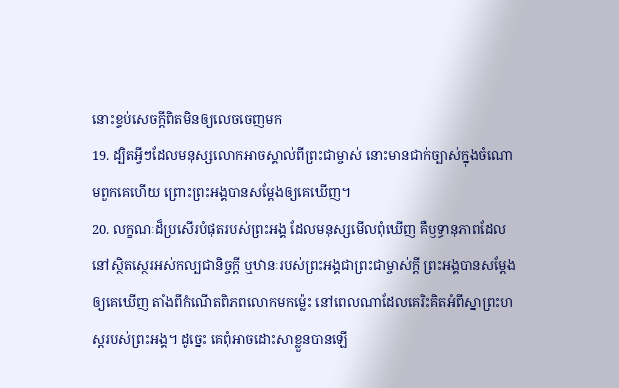នោះខ្ទប់សេចក្ដីពិតមិនឲ្យលេចចេញមក
19. ដ្បិតអ្វីៗដែលមនុស្សលោកអាចស្គាល់ពីព្រះជាម្ចាស់ នោះមានជាក់ច្បាស់ក្នុងចំណោមពួកគេហើយ ព្រោះព្រះអង្គបានសម្តែងឲ្យគេឃើញ។
20. លក្ខណៈដ៏ប្រសើរបំផុតរបស់ព្រះអង្គ ដែលមនុស្សមើលពុំឃើញ គឺឫទ្ធានុភាពដែលនៅស្ថិតស្ថេរអស់កល្បជានិច្ចក្តី ឬឋានៈរបស់ព្រះអង្គជាព្រះជាម្ចាស់ក្តី ព្រះអង្គបានសម្តែងឲ្យគេឃើញ តាំងពីកំណើតពិភពលោកមកម៉្លេះ នៅពេលណាដែលគេរិះគិតអំពីស្នាព្រះហស្ដរបស់ព្រះអង្គ។ ដូច្នេះ គេពុំអាចដោះសាខ្លួនបានឡើ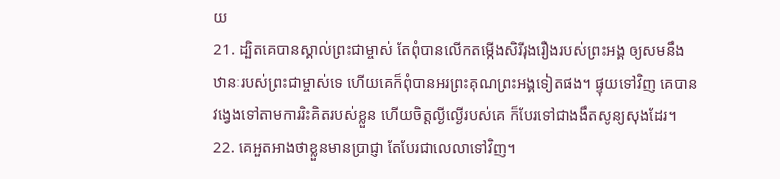យ
21. ដ្បិតគេបានស្គាល់ព្រះជាម្ចាស់ តែពុំបានលើកតម្កើងសិរីរុងរឿងរបស់ព្រះអង្គ ឲ្យសមនឹងឋានៈរបស់ព្រះជាម្ចាស់ទេ ហើយគេក៏ពុំបានអរព្រះគុណព្រះអង្គទៀតផង។ ផ្ទុយទៅវិញ គេបានវង្វេងទៅតាមការរិះគិតរបស់ខ្លួន ហើយចិត្តល្ងីល្ងើរបស់គេ ក៏បែរទៅជាងងឹតសូន្យសុងដែរ។
22. គេអួតអាងថាខ្លួនមានប្រាជ្ញា តែបែរជាលេលាទៅវិញ។